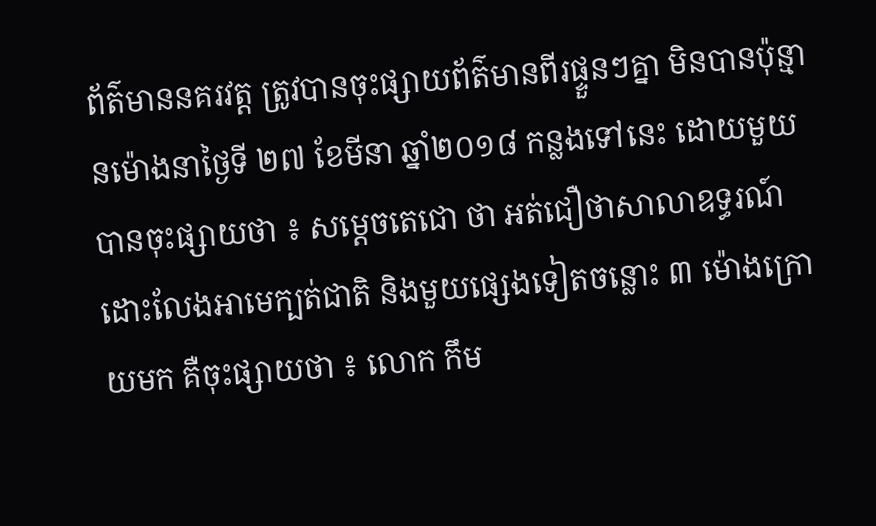ព័ត៌មាននគរវត្ត ត្រូវបានចុះផ្សាយព័ត៌មានពីរផ្ទួនៗគ្នា មិនបានប៉ុន្មានម៉ោងនាថ្ងៃទី ២៧ ខែមីនា ឆ្នាំ២០១៨ កន្លងទៅនេះ ដោយមួយបានចុះផ្សាយថា ៖ សម្តេចតេជោ ថា អត់ជឿថាសាលាឧទ្ធរណ៍ដោះលែងអាមេក្បត់ជាតិ និងមួយផ្សេងទៀតចន្លោះ ៣ ម៉ោងក្រោយមក គឺចុះផ្សាយថា ៖ លោក កឹម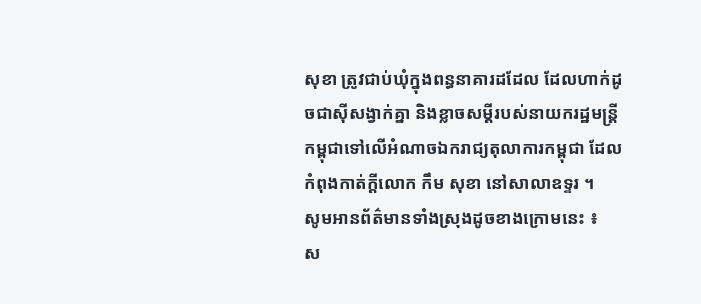សុខា ត្រូវជាប់ឃុំក្នុងពន្ធនាគារដដែល ដែលហាក់ដូចជាស៊ីសង្វាក់គ្នា និងខ្លាចសម្ដីរបស់នាយករដ្ឋមន្រ្តីកម្ពុជាទៅលើអំណាចឯករាជ្យតុលាការកម្ពុជា ដែលកំពុងកាត់ក្ដីលោក កឹម សុខា នៅសាលាឧទ្ទរ ។
សូមអានព័ត៌មានទាំងស្រុងដូចខាងក្រោមនេះ ៖
ស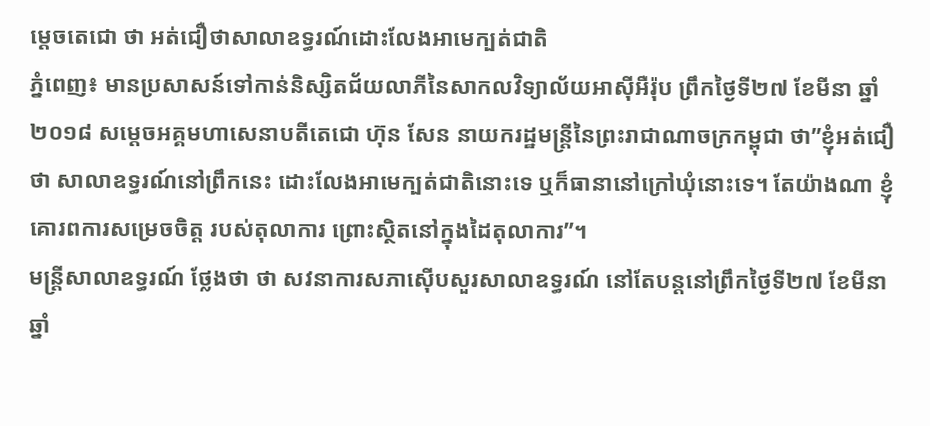ម្តេចតេជោ ថា អត់ជឿថាសាលាឧទ្ធរណ៍ដោះលែងអាមេក្បត់ជាតិ
ភ្នំពេញ៖ មានប្រសាសន៍ទៅកាន់និស្សិតជ័យលាភីនៃសាកលវិទ្យាល័យអាស៊ីអឺរ៉ុប ព្រឹកថ្ងៃទី២៧ ខែមីនា ឆ្នាំ២០១៨ សម្តេចអគ្គមហាសេនាបតីតេជោ ហ៊ុន សែន នាយករដ្ឋមន្ត្រីនៃព្រះរាជាណាចក្រកម្ពុជា ថា”ខ្ញុំអត់ជឿថា សាលាឧទ្ធរណ៍នៅព្រឹកនេះ ដោះលែងអាមេក្បត់ជាតិនោះទេ ឬក៏ធានានៅក្រៅឃុំនោះទេ។ តែយ៉ាងណា ខ្ញុំគោរពការសម្រេចចិត្ត របស់តុលាការ ព្រោះស្ថិតនៅក្នុងដៃតុលាការ”។
មន្ត្រីសាលាឧទ្ធរណ៍ ថ្លែងថា ថា សវនាការសភាស៊ើបសួរសាលាឧទ្ធរណ៍ នៅតែបន្តនៅព្រឹកថ្ងៃទី២៧ ខែមីនា ឆ្នាំ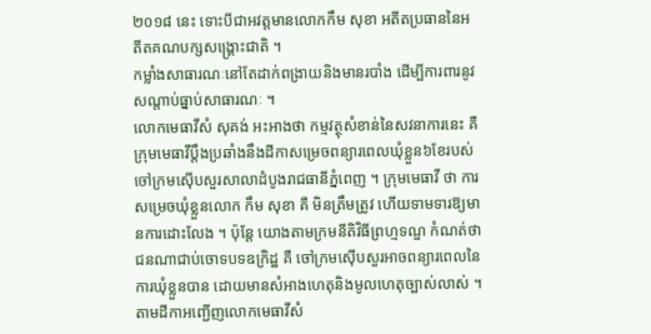២០១៨ នេះ ទោះបីជាអវត្តមានលោកកឹម សុខា អតីតប្រធាននៃអតីតគណបក្សសង្គ្រោះជាតិ ។
កម្លាំងសាធារណៈនៅតែដាក់ពង្រាយនិងមានរបាំង ដើម្បីការពារនូវសណ្តាប់ធ្នាប់សាធារណៈ ។
លោកមេធាវីសំ សុគង់ អះអាងថា កម្មវត្ថុសំខាន់នៃសវនាការនេះ គឺ ក្រុមមេធាវីប្តឹងប្រឆាំងនឹងដីកាសម្រេចពន្យារពេលឃុំខ្លួន៦ខែរបស់ចៅក្រមស៊ើបសួរសាលាដំបូងរាជធានីភ្នំពេញ ។ ក្រុមមេធាវី ថា ការសម្រេចឃុំខ្លួនលោក កឹម សុខា គឺ មិនត្រឹមត្រូវ ហើយទាមទារឱ្យមានការដោះលែង ។ ប៉ុន្ដែ យោងតាមក្រមនីតិវិធីព្រហ្មទណ្ឌ កំណត់ថា ជនណាជាប់ចោទបទឧក្រិដ្ឋ គឺ ចៅក្រមស៊ើបសួរអាចពន្យារពេលនៃការឃុំខ្លួនបាន ដោយមានសំអាងហេតុនិងមូលហេតុច្បាស់លាស់ ។
តាមដីកាអញ្ជើញលោកមេធាវីសំ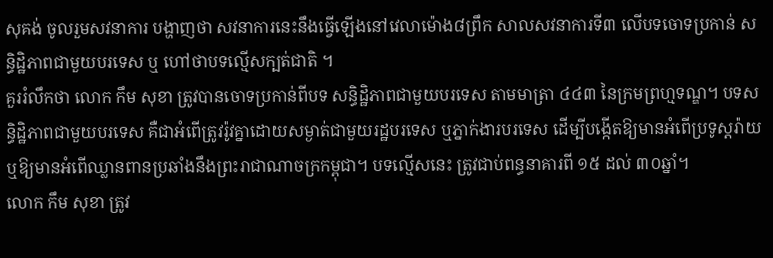សុគង់ ចូលរួមសវនាការ បង្ហាញថា សវនាការនេះនឹងធ្វើឡើងនៅវេលាម៉ោង៨ព្រឹក សាលសវនាការទី៣ លើបទចោទប្រកាន់ សន្ធិដ្ឋិភាពជាមួយបរទេស ឬ ហៅថាបទល្មើសក្បត់ជាតិ ។
គួររំលឹកថា លោក កឹម សុខា ត្រូវបានចោទប្រកាន់ពីបទ សន្ធិដ្ឋិភាពជាមួយបរទេស តាមមាត្រា ៤៤៣ នៃក្រមព្រហ្មទណ្ឌ។ បទសន្ធិដ្ឋិភាពជាមួយបរទេស គឺជាអំពើត្រូវរ៉ូវគ្នាដោយសម្ងាត់ជាមួយរដ្ឋបរទេស ឬភ្នាក់ងារបរទេស ដើម្បីបង្កើតឱ្យមានអំពើប្រទូស្តរ៉ាយ ឬឱ្យមានអំពើឈ្លានពានប្រឆាំងនឹងព្រះរាជាណាចក្រកម្ពុជា។ បទល្មើសនេះ ត្រូវជាប់ពន្ធនាគារពី ១៥ ដល់ ៣០ឆ្នាំ។
លោក កឹម សុខា ត្រូវ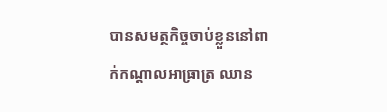បានសមត្ថកិច្ចចាប់ខ្លួននៅពាក់កណ្តាលអាធ្រាត្រ ឈាន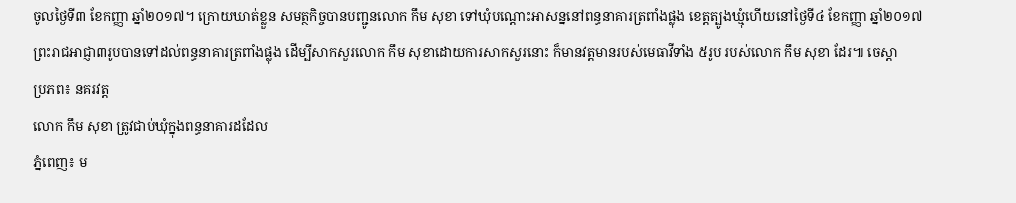ចូលថ្ងៃទី៣ ខែកញ្ញា ឆ្នាំ២០១៧។ ក្រោយឃាត់ខ្លួន សមត្ថកិច្ចបានបញ្ជូនលោក កឹម សុខា ទៅឃុំបណ្តោះអាសន្ននៅពន្ធនាគារត្រពាំងផ្លុង ខេត្តត្បូងឃ្មុំហើយនៅថ្ងៃទី៤ ខែកញ្ញា ឆ្នាំ២០១៧ ព្រះរាជអាជ្ញា៣រូបបានទៅដល់ពន្ធនាគារត្រពាំងផ្លុង ដើម្បីសាកសួរលោក កឹម សុខាដោយការសាកសួរនោះ ក៏មានវត្តមានរបស់មេធាវីទាំង ៥រូប របស់លោក កឹម សុខា ដែរ៕ ចេស្តា
ប្រភព៖ នគរវត្ត
លោក កឹម សុខា ត្រូវជាប់ឃុំក្នុងពន្ធនាគារដដែល
ភ្នំពេញ៖ ម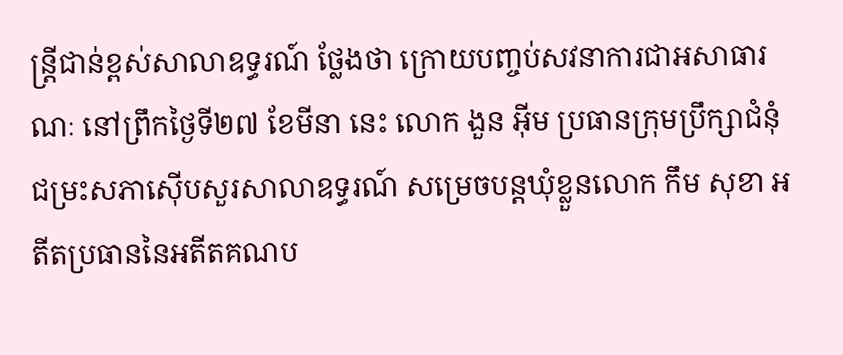ន្ត្រីជាន់ខ្ពស់សាលាឧទ្ធរណ៍ ថ្លែងថា ក្រោយបញ្ចប់សវនាការជាអសាធារណៈ នៅព្រឹកថ្ងៃទី២៧ ខែមីនា នេះ លោក ងួន អ៊ីម ប្រធានក្រុមប្រឹក្សាជំនុំជម្រះសភាស៊ើបសួរសាលាឧទ្ធរណ៍ សម្រេចបន្តឃុំខ្លួនលោក កឹម សុខា អតីតប្រធាននៃអតីតគណប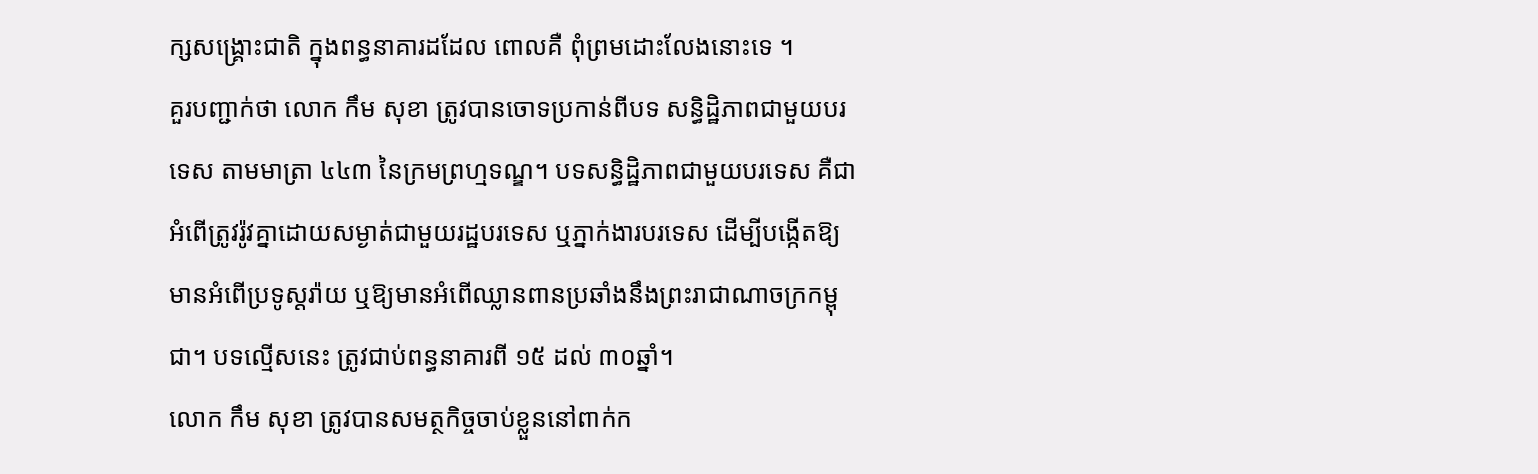ក្សសង្គ្រោះជាតិ ក្នុងពន្ធនាគារដដែល ពោលគឺ ពុំព្រមដោះលែងនោះទេ ។
គួរបញ្ជាក់ថា លោក កឹម សុខា ត្រូវបានចោទប្រកាន់ពីបទ សន្ធិដ្ឋិភាពជាមួយបរទេស តាមមាត្រា ៤៤៣ នៃក្រមព្រហ្មទណ្ឌ។ បទសន្ធិដ្ឋិភាពជាមួយបរទេស គឺជាអំពើត្រូវរ៉ូវគ្នាដោយសម្ងាត់ជាមួយរដ្ឋបរទេស ឬភ្នាក់ងារបរទេស ដើម្បីបង្កើតឱ្យមានអំពើប្រទូស្តរ៉ាយ ឬឱ្យមានអំពើឈ្លានពានប្រឆាំងនឹងព្រះរាជាណាចក្រកម្ពុជា។ បទល្មើសនេះ ត្រូវជាប់ពន្ធនាគារពី ១៥ ដល់ ៣០ឆ្នាំ។
លោក កឹម សុខា ត្រូវបានសមត្ថកិច្ចចាប់ខ្លួននៅពាក់ក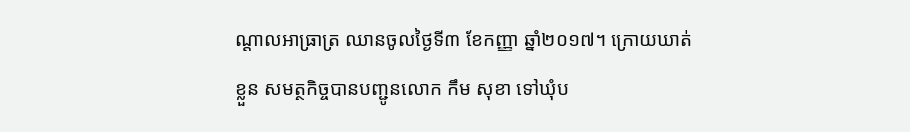ណ្តាលអាធ្រាត្រ ឈានចូលថ្ងៃទី៣ ខែកញ្ញា ឆ្នាំ២០១៧។ ក្រោយឃាត់ខ្លួន សមត្ថកិច្ចបានបញ្ជូនលោក កឹម សុខា ទៅឃុំប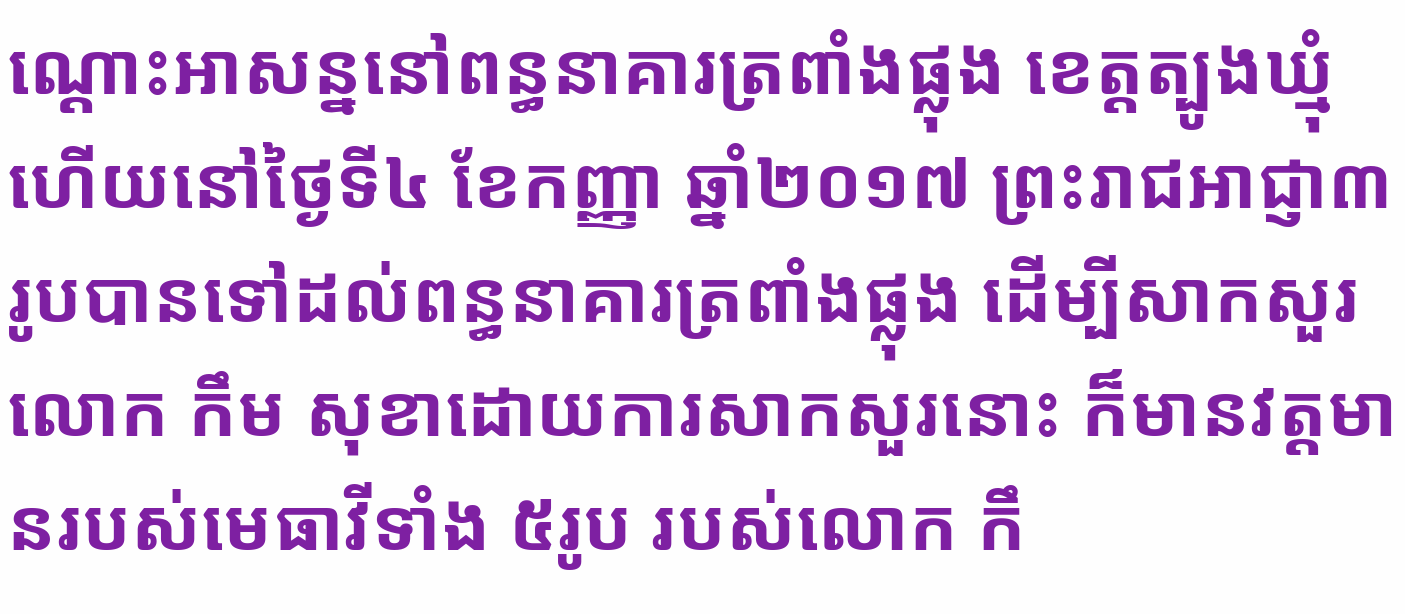ណ្តោះអាសន្ននៅពន្ធនាគារត្រពាំងផ្លុង ខេត្តត្បូងឃ្មុំហើយនៅថ្ងៃទី៤ ខែកញ្ញា ឆ្នាំ២០១៧ ព្រះរាជអាជ្ញា៣រូបបានទៅដល់ពន្ធនាគារត្រពាំងផ្លុង ដើម្បីសាកសួរលោក កឹម សុខាដោយការសាកសួរនោះ ក៏មានវត្តមានរបស់មេធាវីទាំង ៥រូប របស់លោក កឹ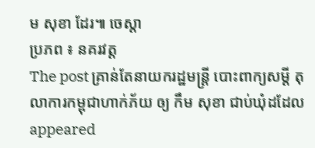ម សុខា ដែរ៕ ចេស្តា
ប្រភព ៖ នគរវត្ត
The post គ្រាន់តែនាយករដ្ឋមន្រ្តី បោះពាក្យសម្ដី តុលាការកម្ពុជាហាក់ភ័យ ឲ្យ កឹម សុខា ជាប់ឃុំដដែល appeared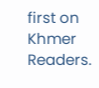first on Khmer Readers.